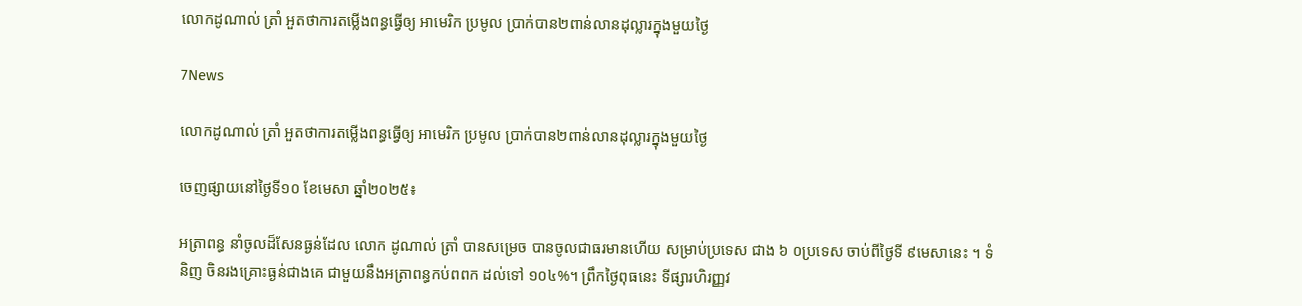លោកដូណាល់ ត្រាំ អួតថាការតម្លើងពន្ធធ្វើឲ្យ អាមេរិក ប្រមូល ប្រាក់បាន២ពាន់លានដុល្លារក្នុងមួយថ្ងៃ

7News

លោកដូណាល់ ត្រាំ អួតថាការតម្លើងពន្ធធ្វើឲ្យ អាមេរិក ប្រមូល ប្រាក់បាន២ពាន់លានដុល្លារក្នុងមួយថ្ងៃ

ចេញផ្សាយនៅថ្ងៃទី១០ ខែមេសា ឆ្នាំ២០២៥៖

អត្រាពន្ធ នាំចូលដ៏សែនធ្ងន់ដែល លោក ដូណាល់ ត្រាំ បានសម្រេច បានចូលជាធរមានហើយ សម្រាប់ប្រទេស ជាង ៦ ០ប្រទេស ចាប់ពីថ្ងៃទី ៩មេសានេះ ។ ទំនិញ ចិនរងគ្រោះធ្ងន់ជាងគេ ជាមួយនឹងអត្រាពន្ធកប់ពពក ដល់ទៅ ១០៤%។ ព្រឹកថ្ងៃពុធនេះ ទីផ្សារហិរញ្ញវ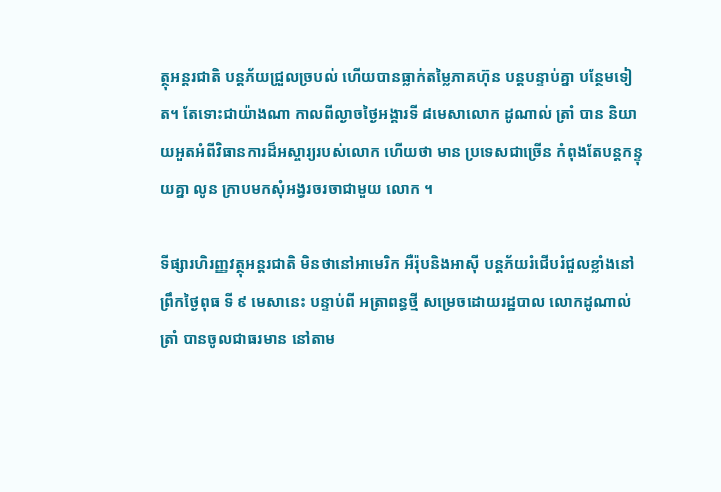ត្ថុអន្តរជាតិ បន្តភ័យជ្រួលច្របល់ ហើយបានធ្លាក់តម្លៃភាគហ៊ុន បន្តបន្ទាប់គ្នា បន្ថែមទៀត។ តែទោះជាយ៉ាងណា កាលពីល្ងាចថ្ងៃអង្គារទី ៨មេសាលោក ដូណាល់ ត្រាំ បាន និយាយអួតអំពីវិធានការដ៏អស្ចារ្យរបស់លោក ហើយថា មាន ប្រទេសជាច្រើន កំពុងតែបន្តកន្ទុយគ្នា លូន ក្រាបមកសុំអង្វរចរចាជាមួយ លោក ។

ទីផ្សារហិរញ្ញវត្ថុអន្តរជាតិ មិនថានៅអាមេរិក អឺរ៉ុបនិងអាស៊ី បន្តភ័យរំជើបរំជួលខ្លាំងនៅព្រឹកថ្ងៃពុធ ទី ៩ មេសានេះ បន្ទាប់ពី អត្រាពន្ធថ្មី សម្រេចដោយរដ្ឋបាល លោកដូណាល់ ត្រាំ បានចូលជាធរមាន នៅតាម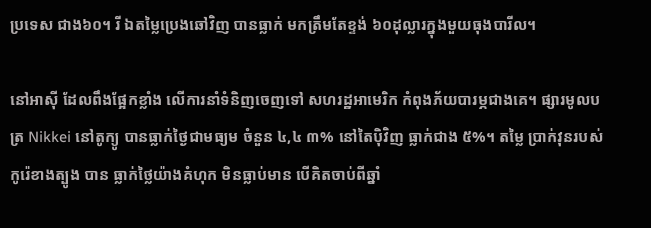ប្រទេស ជាង៦០។ រី ឯតម្លៃប្រេងឆៅវិញ បានធ្លាក់ មកត្រឹមតែខ្ទង់ ៦០ដុល្លារក្នុងមួយធុងបារីល។

នៅអាស៊ី ដែលពឹងផ្អែកខ្លាំង លើការនាំទំនិញចេញទៅ សហរដ្ឋអាមេរិក កំពុងភ័យបារម្ភជាងគេ។ ផ្សារមូលបត្រ Nikkei នៅតូក្យូ បានធ្លាក់ថ្ងៃជាមធ្យម ចំនួន ៤,៤ ៣% នៅតៃប៉ិវិញ ធ្លាក់ជាង ៥%។ តម្លៃ ប្រាក់វុនរបស់កូរ៉េខាងត្បូង បាន ធ្លាក់ថ្លៃយ៉ាងគំហុក មិនធ្លាប់មាន បើគិតចាប់ពីឆ្នាំ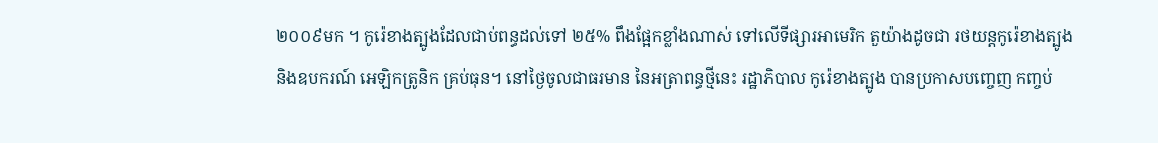២០០៩មក ។ កូរ៉េខាងត្បូងដែលជាប់ពន្ធដល់ទៅ ២៥% ពឹងផ្អែកខ្លាំងណាស់ ទៅលើទីផ្សារអាមេរិក តួយ៉ាងដូចជា រថយន្តកូរ៉េខាងត្បូង និងឧបករណ៍ អេឡិកត្រូនិក គ្រប់ធុន។ នៅថ្ងៃចូលជាធរមាន នៃអត្រាពន្ធថ្មីនេះ រដ្ឋាភិបាល កូរ៉េខាងត្បូង បានប្រកាសបញ្ចេញ កញ្ចប់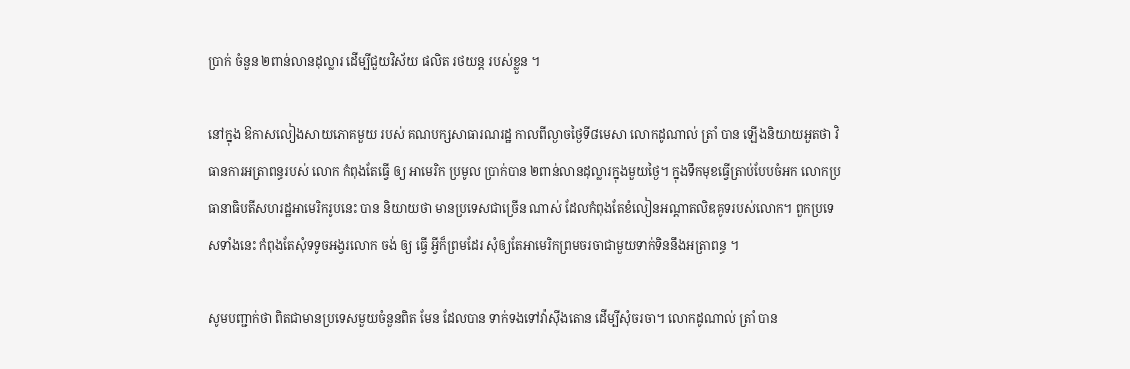ប្រាក់ ចំនួន ២ពាន់លានដុល្លារ ដើម្បីជួយវិស័យ ផលិត រថយន្ត របស់ខ្លួន ។

នៅក្នុង ឱកាសលៀងសាយភោគមួយ របស់ គណបក្សសាធារណរដ្ឋ កាលពីល្ងាចថ្ងៃទី៨មេសា លោកដូណាល់ ត្រាំ បាន ឡើងនិយាយអួតថា វិធានការអត្រាពន្ធរបស់ លោក កំពុងតែធ្វើ ឲ្យ អាមេរិក ប្រមូល ប្រាក់បាន ២ពាន់លានដុល្លារក្នុងមួយថ្ងៃ។ ក្នុងទឹកមុខធ្វើត្រាប់បែបចំអក លោកប្រធានាធិបតីសហរដ្ឋអាមេរិករូបនេះ បាន និយាយថា មានប្រទេសជាច្រើន ណាស់ ដែលកំពុងតែខំលៀនអណ្តាតលិឌគូទរបស់លោក។ ពួកប្រទេសទាំងនេះ កំពុងតែសុំទទូចអង្វរលោក ចង់ ឲ្យ ធ្វើ អ្វីក៏ព្រមដែរ សុំឲ្យតែអាមេរិកព្រមចរចាជាមួយទាក់ទិននឹងអត្រាពន្ធ ។

សូមបញ្ជាក់ថា ពិតជាមានប្រទេសមួយចំនួនពិត មែន ដែលបាន ទាក់ទងទៅវ៉ាស៊ីងតោន ដើម្បីសុំចរចា។ លោកដូណាល់ ត្រាំ បាន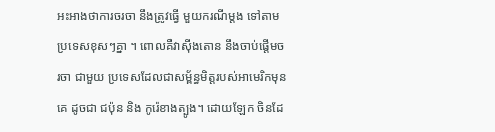អះអាងថាការចរចា នឹងត្រូវធ្វើ មួយករណីម្តង ទៅតាមប្រទេសខុសៗគ្នា ។ ពោលគឺវាស៊ីងតោន នឹងចាប់ផ្តើមចរចា ជាមួយ ប្រទេសដែលជាសម្ព័ន្ធមិត្តរបស់អាមេរិកមុនគេ ដូចជា ជប៉ុន និង កូរ៉េខាងត្បូង។ ដោយឡែក ចិនដែ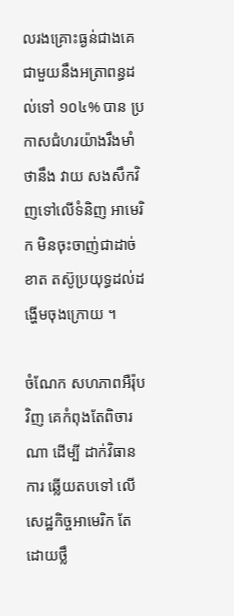លរងគ្រោះធ្ងន់ជាងគេ ជាមួយនឹងអត្រាពន្ធដល់ទៅ ១០៤% បាន ប្រកាសជំហរយ៉ាងរឹងមាំ ថានឹង វាយ សងសឹកវិញទៅលើទំនិញ អាមេរិក មិនចុះចាញ់ជាដាច់ខាត តស៊ូប្រយុទ្ធដល់ដង្ហើមចុងក្រោយ ។

ចំណែក សហភាពអឺរ៉ុបវិញ គេកំពុងតែពិចារណា ដើម្បី ដាក់វិធានការ ឆ្លើយតបទៅ លើសេដ្ឋកិច្ចអាមេរិក តែដោយថ្លឹ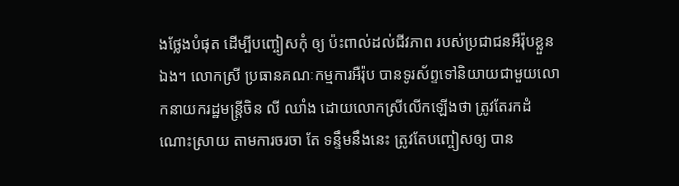ងថ្លែងបំផុត ដើម្បីបញ្ចៀសកុំ ឲ្យ ប៉ះពាល់ដល់ជីវភាព របស់ប្រជាជនអឺរ៉ុបខ្លួន ឯង។ លោកស្រី ប្រធានគណៈកម្មការអឺរ៉ុប បានទូរស័ព្ទទៅនិយាយជាមួយលោកនាយករដ្ឋមន្ត្រីចិន លី ឈាំង ដោយលោកស្រីលើកឡើងថា ត្រូវតែរកដំណោះស្រាយ តាមការចរចា តែ ទន្ទឹមនឹងនេះ ត្រូវតែបញ្ចៀសឲ្យ បាន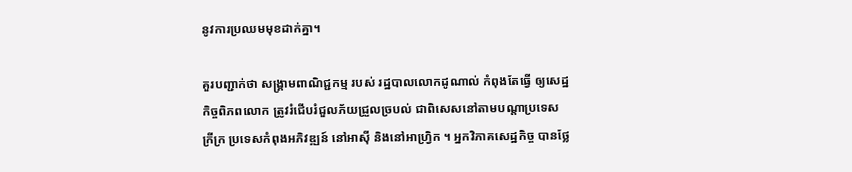នូវការប្រឈមមុខដាក់គ្នា។

គួរបញ្ជាក់ថា សង្គ្រាមពាណិជ្ជកម្ម របស់ រដ្ឋបាលលោកដូណាល់ កំពុងតែធ្វើ ឲ្យសេដ្ឋកិច្ចពិភពលោក ត្រូវរំជើបរំជួលភ័យជ្រួលច្របល់ ជាពិសេសនៅតាមបណ្តាប្រទេស ក្រីក្រ ប្រទេសកំពុងអភិវឌ្ឍន៍ នៅអាស៊ី និងនៅអាហ្វ្រិក ។ អ្នកវិភាគសេដ្ឋកិច្ច បានថ្លែ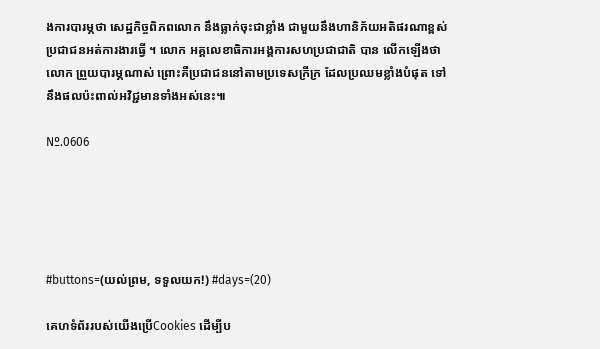ងការបារម្ភថា សេដ្ឋកិច្ចពិភពលោក នឹងធ្លាក់ចុះជាខ្លាំង ជាមួយនឹងហានិភ័យអតិផរណាខ្ពស់ ប្រជាជនអត់ការងារធ្វើ ។ លោក អគ្គលេខាធិការអង្គការសហប្រជាជាតិ បាន លើកឡើងថា លោក ព្រួយបារម្ភណាស់ ព្រោះគឺប្រជាជននៅតាមប្រទេសក្រីក្រ ដែលប្រឈមខ្លាំងបំផុត ទៅនឹងផលប៉ះពាល់អវិជ្ជមានទាំងអស់នេះ៕

Nº.0606





#buttons=(យល់ព្រម, ទទួលយក!) #days=(20)

គេហទំព័ររបស់យើងប្រើCookies ដើម្បីប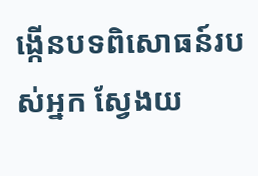ង្កើនបទពិសោធន៍របស់អ្នក ស្វែងយ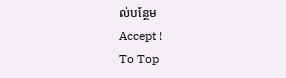ល់បន្ថែម
Accept !
To Top